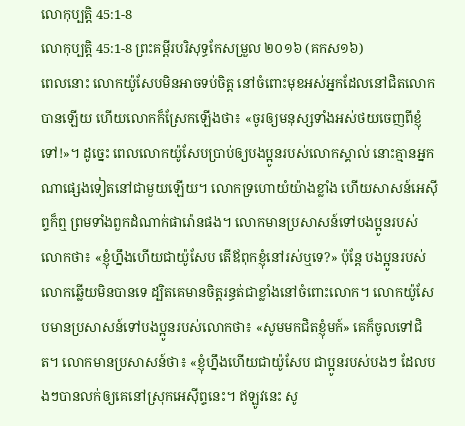លោកុប្បត្តិ 45:1-8
លោកុប្បត្តិ 45:1-8 ព្រះគម្ពីរបរិសុទ្ធកែសម្រួល ២០១៦ (គកស១៦)
ពេលនោះ លោកយ៉ូសែបមិនអាចទប់ចិត្ត នៅចំពោះមុខអស់អ្នកដែលនៅជិតលោកបានឡើយ ហើយលោកក៏ស្រែកឡើងថា៖ «ចូរឲ្យមនុស្សទាំងអស់ថយចេញពីខ្ញុំទៅ!»។ ដូច្នេះ ពេលលោកយ៉ូសែបប្រាប់ឲ្យបងប្អូនរបស់លោកស្គាល់ នោះគ្មានអ្នកណាផ្សេងទៀតនៅជាមួយឡើយ។ លោកទ្រហោយំយ៉ាងខ្លាំង ហើយសាសន៍អេស៊ីព្ទក៏ឮ ព្រមទាំងពួកដំណាក់ផារ៉ោនផង។ លោកមានប្រសាសន៍ទៅបងប្អូនរបស់លោកថា៖ «ខ្ញុំហ្នឹងហើយជាយ៉ូសែប តើឪពុកខ្ញុំនៅរស់ឬទេ?» ប៉ុន្ដែ បងប្អូនរបស់លោកឆ្លើយមិនបានទេ ដ្បិតគេមានចិត្តរន្ធត់ជាខ្លាំងនៅចំពោះលោក។ លោកយ៉ូសែបមានប្រសាសន៍ទៅបងប្អូនរបស់លោកថា៖ «សូមមកជិតខ្ញុំមក៍» គេក៏ចូលទៅជិត។ លោកមានប្រសាសន៍ថា៖ «ខ្ញុំហ្នឹងហើយជាយ៉ូសែប ជាប្អូនរបស់បងៗ ដែលបងៗបានលក់ឲ្យគេនៅស្រុកអេស៊ីព្ទនេះ។ ឥឡូវនេះ សូ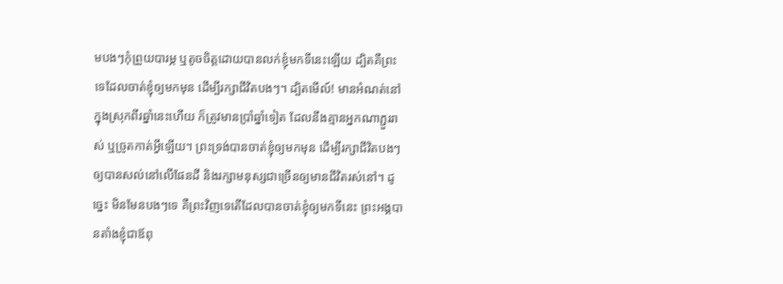មបងៗកុំព្រួយបារម្ភ ឬតូចចិត្តដោយបានលក់ខ្ញុំមកទីនេះឡើយ ដ្បិតគឺព្រះទេដែលចាត់ខ្ញុំឲ្យមកមុន ដើម្បីរក្សាជីវិតបងៗ។ ដ្បិតមើល៍! មានអំណត់នៅក្នុងស្រុកពីរឆ្នាំនេះហើយ ក៏ត្រូវមានប្រាំឆ្នាំទៀត ដែលនឹងគ្មានអ្នកណាភ្ជួររាស់ ឬច្រូតកាត់អ្វីឡើយ។ ព្រះទ្រង់បានចាត់ខ្ញុំឲ្យមកមុន ដើម្បីរក្សាជីវិតបងៗឲ្យបានសល់នៅលើផែនដី និងរក្សាមនុស្សជាច្រើនឲ្យមានជីវិតរស់នៅ។ ដូច្នេះ មិនមែនបងៗទេ គឺព្រះវិញទេតើដែលបានចាត់ខ្ញុំឲ្យមកទីនេះ ព្រះអង្គបានតាំងខ្ញុំជាឪពុ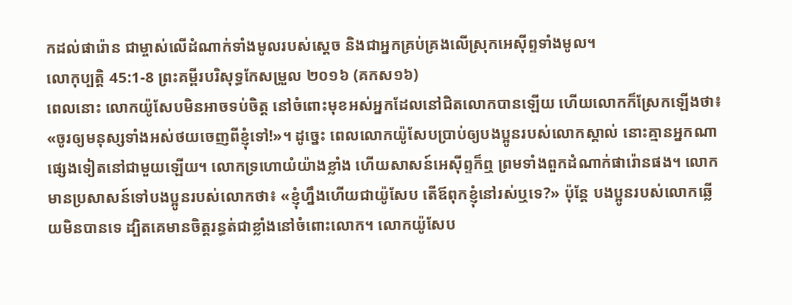កដល់ផារ៉ោន ជាម្ចាស់លើដំណាក់ទាំងមូលរបស់ស្ដេច និងជាអ្នកគ្រប់គ្រងលើស្រុកអេស៊ីព្ទទាំងមូល។
លោកុប្បត្តិ 45:1-8 ព្រះគម្ពីរបរិសុទ្ធកែសម្រួល ២០១៦ (គកស១៦)
ពេលនោះ លោកយ៉ូសែបមិនអាចទប់ចិត្ត នៅចំពោះមុខអស់អ្នកដែលនៅជិតលោកបានឡើយ ហើយលោកក៏ស្រែកឡើងថា៖ «ចូរឲ្យមនុស្សទាំងអស់ថយចេញពីខ្ញុំទៅ!»។ ដូច្នេះ ពេលលោកយ៉ូសែបប្រាប់ឲ្យបងប្អូនរបស់លោកស្គាល់ នោះគ្មានអ្នកណាផ្សេងទៀតនៅជាមួយឡើយ។ លោកទ្រហោយំយ៉ាងខ្លាំង ហើយសាសន៍អេស៊ីព្ទក៏ឮ ព្រមទាំងពួកដំណាក់ផារ៉ោនផង។ លោកមានប្រសាសន៍ទៅបងប្អូនរបស់លោកថា៖ «ខ្ញុំហ្នឹងហើយជាយ៉ូសែប តើឪពុកខ្ញុំនៅរស់ឬទេ?» ប៉ុន្ដែ បងប្អូនរបស់លោកឆ្លើយមិនបានទេ ដ្បិតគេមានចិត្តរន្ធត់ជាខ្លាំងនៅចំពោះលោក។ លោកយ៉ូសែប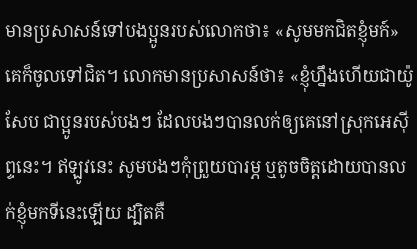មានប្រសាសន៍ទៅបងប្អូនរបស់លោកថា៖ «សូមមកជិតខ្ញុំមក៍» គេក៏ចូលទៅជិត។ លោកមានប្រសាសន៍ថា៖ «ខ្ញុំហ្នឹងហើយជាយ៉ូសែប ជាប្អូនរបស់បងៗ ដែលបងៗបានលក់ឲ្យគេនៅស្រុកអេស៊ីព្ទនេះ។ ឥឡូវនេះ សូមបងៗកុំព្រួយបារម្ភ ឬតូចចិត្តដោយបានលក់ខ្ញុំមកទីនេះឡើយ ដ្បិតគឺ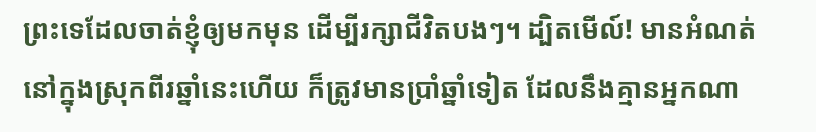ព្រះទេដែលចាត់ខ្ញុំឲ្យមកមុន ដើម្បីរក្សាជីវិតបងៗ។ ដ្បិតមើល៍! មានអំណត់នៅក្នុងស្រុកពីរឆ្នាំនេះហើយ ក៏ត្រូវមានប្រាំឆ្នាំទៀត ដែលនឹងគ្មានអ្នកណា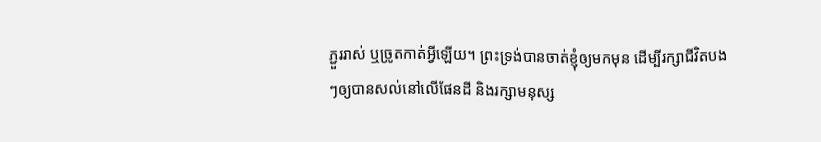ភ្ជួររាស់ ឬច្រូតកាត់អ្វីឡើយ។ ព្រះទ្រង់បានចាត់ខ្ញុំឲ្យមកមុន ដើម្បីរក្សាជីវិតបងៗឲ្យបានសល់នៅលើផែនដី និងរក្សាមនុស្ស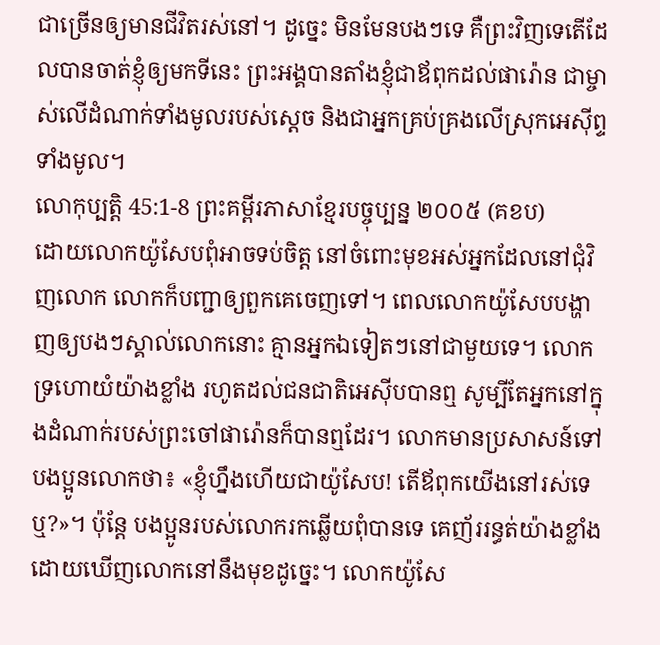ជាច្រើនឲ្យមានជីវិតរស់នៅ។ ដូច្នេះ មិនមែនបងៗទេ គឺព្រះវិញទេតើដែលបានចាត់ខ្ញុំឲ្យមកទីនេះ ព្រះអង្គបានតាំងខ្ញុំជាឪពុកដល់ផារ៉ោន ជាម្ចាស់លើដំណាក់ទាំងមូលរបស់ស្ដេច និងជាអ្នកគ្រប់គ្រងលើស្រុកអេស៊ីព្ទទាំងមូល។
លោកុប្បត្តិ 45:1-8 ព្រះគម្ពីរភាសាខ្មែរបច្ចុប្បន្ន ២០០៥ (គខប)
ដោយលោកយ៉ូសែបពុំអាចទប់ចិត្ត នៅចំពោះមុខអស់អ្នកដែលនៅជុំវិញលោក លោកក៏បញ្ជាឲ្យពួកគេចេញទៅ។ ពេលលោកយ៉ូសែបបង្ហាញឲ្យបងៗស្គាល់លោកនោះ គ្មានអ្នកឯទៀតៗនៅជាមួយទេ។ លោកទ្រហោយំយ៉ាងខ្លាំង រហូតដល់ជនជាតិអេស៊ីបបានឮ សូម្បីតែអ្នកនៅក្នុងដំណាក់របស់ព្រះចៅផារ៉ោនក៏បានឮដែរ។ លោកមានប្រសាសន៍ទៅបងប្អូនលោកថា៖ «ខ្ញុំហ្នឹងហើយជាយ៉ូសែប! តើឪពុកយើងនៅរស់ទេឬ?»។ ប៉ុន្តែ បងប្អូនរបស់លោករកឆ្លើយពុំបានទេ គេញ័ររន្ធត់យ៉ាងខ្លាំង ដោយឃើញលោកនៅនឹងមុខដូច្នេះ។ លោកយ៉ូសែ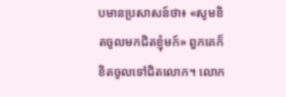បមានប្រសាសន៍ថា៖ «សូមខិតចូលមកជិតខ្ញុំមក៍» ពួកគេក៏ខិតចូលទៅជិតលោក។ លោក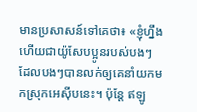មានប្រសាសន៍ទៅគេថា៖ «ខ្ញុំហ្នឹងហើយជាយ៉ូសែបប្អូនរបស់បងៗ ដែលបងៗបានលក់ឲ្យគេនាំយកមកស្រុកអេស៊ីបនេះ។ ប៉ុន្តែ ឥឡូ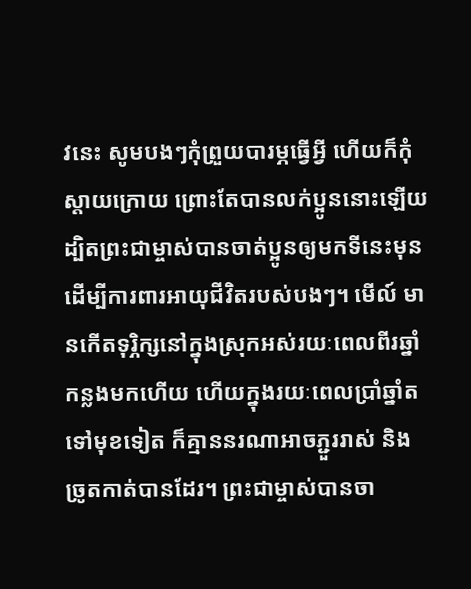វនេះ សូមបងៗកុំព្រួយបារម្ភធ្វើអ្វី ហើយក៏កុំស្ដាយក្រោយ ព្រោះតែបានលក់ប្អូននោះឡើយ ដ្បិតព្រះជាម្ចាស់បានចាត់ប្អូនឲ្យមកទីនេះមុន ដើម្បីការពារអាយុជីវិតរបស់បងៗ។ មើល៍ មានកើតទុរ្ភិក្សនៅក្នុងស្រុកអស់រយៈពេលពីរឆ្នាំកន្លងមកហើយ ហើយក្នុងរយៈពេលប្រាំឆ្នាំតទៅមុខទៀត ក៏គ្មាននរណាអាចភ្ជួររាស់ និងច្រូតកាត់បានដែរ។ ព្រះជាម្ចាស់បានចា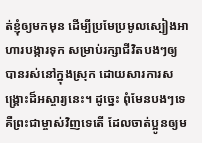ត់ខ្ញុំឲ្យមកមុន ដើម្បីប្រមែប្រមូលស្បៀងអាហារបង្ការទុក សម្រាប់រក្សាជីវិតបងៗឲ្យបានរស់នៅក្នុងស្រុក ដោយសារការសង្គ្រោះដ៏អស្ចារ្យនេះ។ ដូច្នេះ ពុំមែនបងៗទេ គឺព្រះជាម្ចាស់វិញទេតើ ដែលចាត់ប្អូនឲ្យម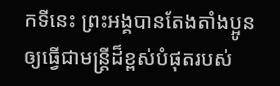កទីនេះ ព្រះអង្គបានតែងតាំងប្អូនឲ្យធ្វើជាមន្ត្រីដ៏ខ្ពស់បំផុតរបស់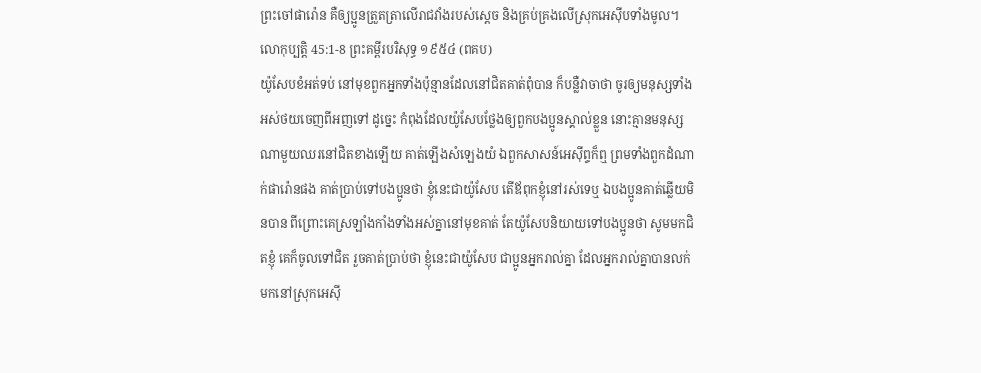ព្រះចៅផារ៉ោន គឺឲ្យប្អូនត្រួតត្រាលើរាជវាំងរបស់ស្ដេច និងគ្រប់គ្រងលើស្រុកអេស៊ីបទាំងមូល។
លោកុប្បត្តិ 45:1-8 ព្រះគម្ពីរបរិសុទ្ធ ១៩៥៤ (ពគប)
យ៉ូសែបខំអត់ទប់ នៅមុខពួកអ្នកទាំងប៉ុន្មានដែលនៅជិតគាត់ពុំបាន ក៏បន្លឺវាចាថា ចូរឲ្យមនុស្សទាំងអស់ថយចេញពីអញទៅ ដូច្នេះ កំពុងដែលយ៉ូសែបថ្លែងឲ្យពួកបងប្អូនស្គាល់ខ្លួន នោះគ្មានមនុស្សណាមួយឈរនៅជិតខាងឡើយ គាត់ឡើងសំឡេងយំ ឯពួកសាសន៍អេស៊ីព្ទក៏ឮ ព្រមទាំងពួកដំណាក់ផារ៉ោនផង គាត់ប្រាប់ទៅបងប្អូនថា ខ្ញុំនេះជាយ៉ូសែប តើឪពុកខ្ញុំនៅរស់ទេឬ ឯបងប្អូនគាត់ឆ្លើយមិនបាន ពីព្រោះគេស្រឡាំងកាំងទាំងអស់គ្នានៅមុខគាត់ តែយ៉ូសែបនិយាយទៅបងប្អូនថា សូមមកជិតខ្ញុំ គេក៏ចូលទៅជិត រួចគាត់ប្រាប់ថា ខ្ញុំនេះជាយ៉ូសែប ជាប្អូនអ្នករាល់គ្នា ដែលអ្នករាល់គ្នាបានលក់មកនៅស្រុកអេស៊ី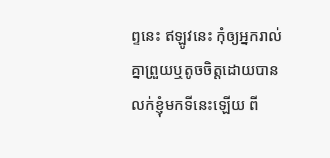ព្ទនេះ ឥឡូវនេះ កុំឲ្យអ្នករាល់គ្នាព្រួយឬតូចចិត្តដោយបានលក់ខ្ញុំមកទីនេះឡើយ ពី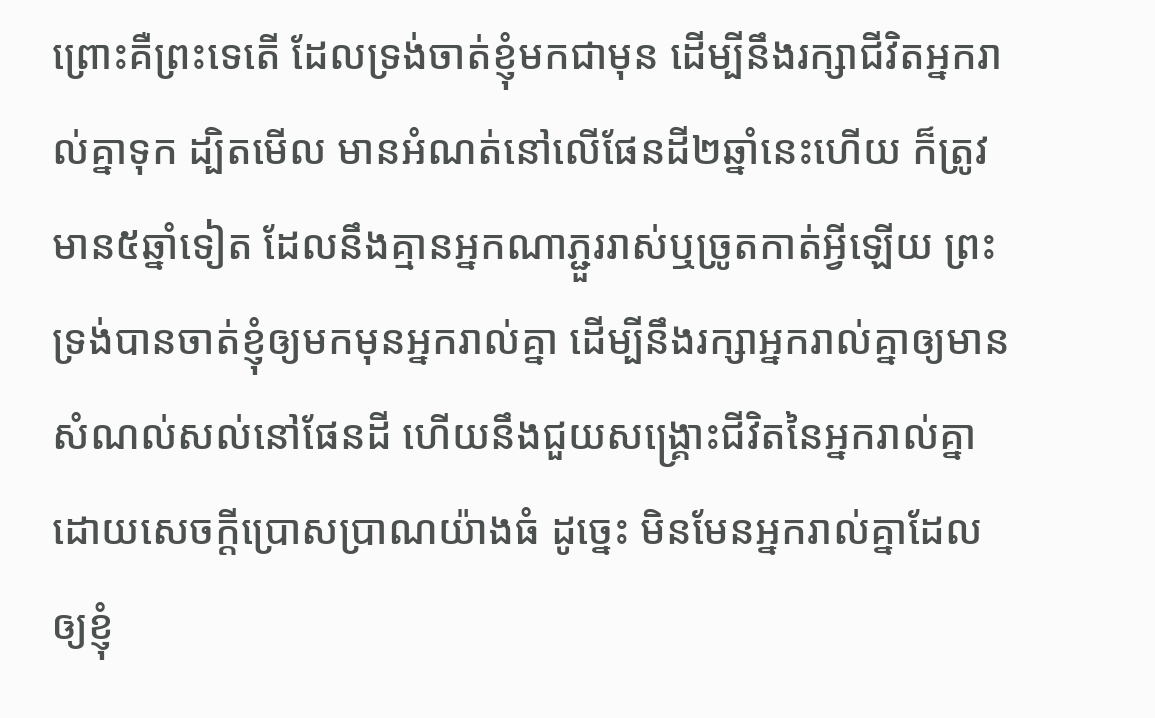ព្រោះគឺព្រះទេតើ ដែលទ្រង់ចាត់ខ្ញុំមកជាមុន ដើម្បីនឹងរក្សាជីវិតអ្នករាល់គ្នាទុក ដ្បិតមើល មានអំណត់នៅលើផែនដី២ឆ្នាំនេះហើយ ក៏ត្រូវមាន៥ឆ្នាំទៀត ដែលនឹងគ្មានអ្នកណាភ្ជួររាស់ឬច្រូតកាត់អ្វីឡើយ ព្រះទ្រង់បានចាត់ខ្ញុំឲ្យមកមុនអ្នករាល់គ្នា ដើម្បីនឹងរក្សាអ្នករាល់គ្នាឲ្យមានសំណល់សល់នៅផែនដី ហើយនឹងជួយសង្គ្រោះជីវិតនៃអ្នករាល់គ្នា ដោយសេចក្ដីប្រោសប្រាណយ៉ាងធំ ដូច្នេះ មិនមែនអ្នករាល់គ្នាដែលឲ្យខ្ញុំ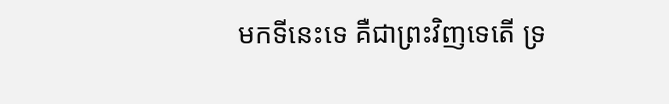មកទីនេះទេ គឺជាព្រះវិញទេតើ ទ្រ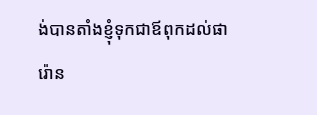ង់បានតាំងខ្ញុំទុកជាឪពុកដល់ផារ៉ោន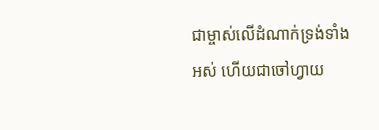ជាម្ចាស់លើដំណាក់ទ្រង់ទាំងអស់ ហើយជាចៅហ្វាយ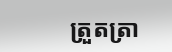ត្រួតត្រា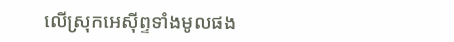លើស្រុកអេស៊ីព្ទទាំងមូលផង